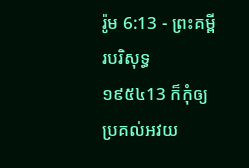រ៉ូម 6:13 - ព្រះគម្ពីរបរិសុទ្ធ ១៩៥៤13 ក៏កុំឲ្យប្រគល់អវយ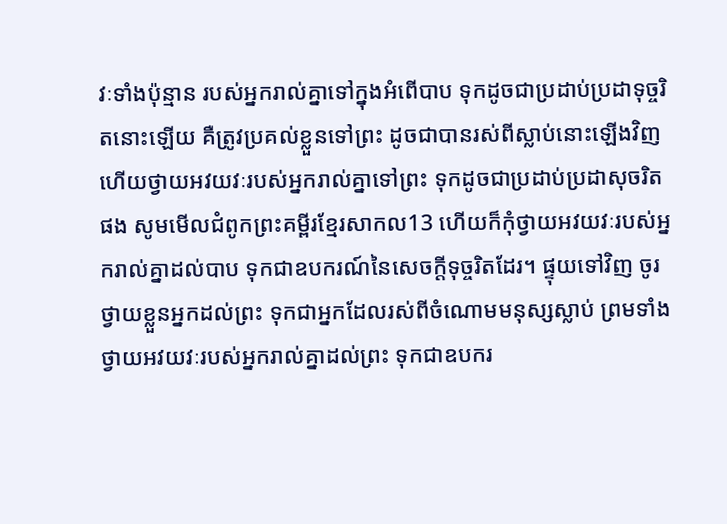វៈទាំងប៉ុន្មាន របស់អ្នករាល់គ្នាទៅក្នុងអំពើបាប ទុកដូចជាប្រដាប់ប្រដាទុច្ចរិតនោះឡើយ គឺត្រូវប្រគល់ខ្លួនទៅព្រះ ដូចជាបានរស់ពីស្លាប់នោះឡើងវិញ ហើយថ្វាយអវយវៈរបស់អ្នករាល់គ្នាទៅព្រះ ទុកដូចជាប្រដាប់ប្រដាសុចរិតផង សូមមើលជំពូកព្រះគម្ពីរខ្មែរសាកល13 ហើយក៏កុំថ្វាយអវយវៈរបស់អ្នករាល់គ្នាដល់បាប ទុកជាឧបករណ៍នៃសេចក្ដីទុច្ចរិតដែរ។ ផ្ទុយទៅវិញ ចូរថ្វាយខ្លួនអ្នកដល់ព្រះ ទុកជាអ្នកដែលរស់ពីចំណោមមនុស្សស្លាប់ ព្រមទាំងថ្វាយអវយវៈរបស់អ្នករាល់គ្នាដល់ព្រះ ទុកជាឧបករ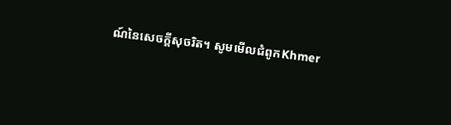ណ៍នៃសេចក្ដីសុចរិត។ សូមមើលជំពូកKhmer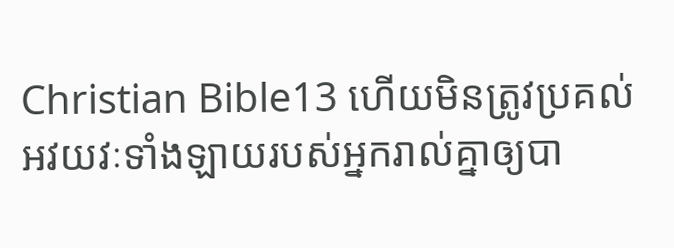Christian Bible13 ហើយមិនត្រូវប្រគល់អវយវៈទាំងឡាយរបស់អ្នករាល់គ្នាឲ្យបា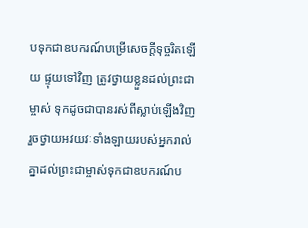បទុកជាឧបករណ៍បម្រើសេចក្ដីទុច្ចរិតឡើយ ផ្ទុយទៅវិញ ត្រូវថ្វាយខ្លួនដល់ព្រះជាម្ចាស់ ទុកដូចជាបានរស់ពីស្លាប់ឡើងវិញ រួចថ្វាយអវយវៈទាំងឡាយរបស់អ្នករាល់គ្នាដល់ព្រះជាម្ចាស់ទុកជាឧបករណ៍ប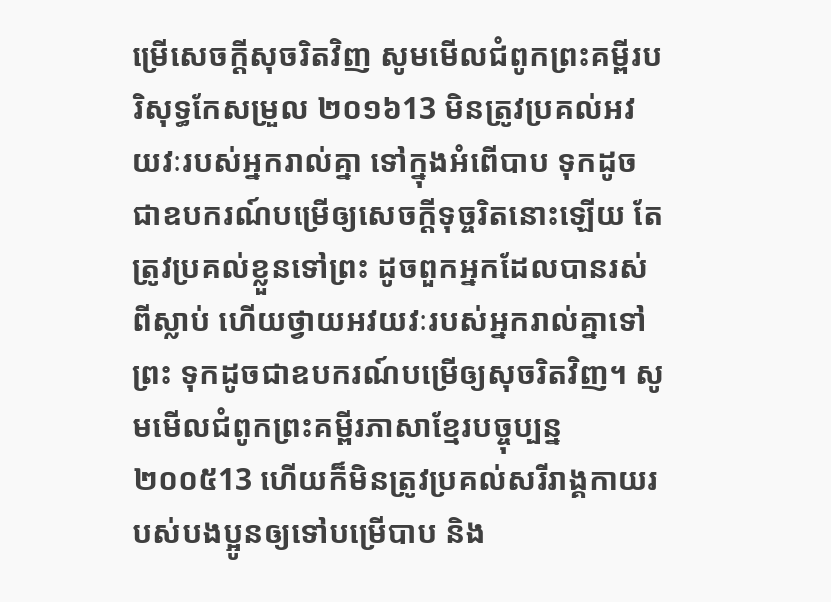ម្រើសេចក្ដីសុចរិតវិញ សូមមើលជំពូកព្រះគម្ពីរបរិសុទ្ធកែសម្រួល ២០១៦13 មិនត្រូវប្រគល់អវយវៈរបស់អ្នករាល់គ្នា ទៅក្នុងអំពើបាប ទុកដូចជាឧបករណ៍បម្រើឲ្យសេចក្ដីទុច្ចរិតនោះឡើយ តែត្រូវប្រគល់ខ្លួនទៅព្រះ ដូចពួកអ្នកដែលបានរស់ពីស្លាប់ ហើយថ្វាយអវយវៈរបស់អ្នករាល់គ្នាទៅព្រះ ទុកដូចជាឧបករណ៍បម្រើឲ្យសុចរិតវិញ។ សូមមើលជំពូកព្រះគម្ពីរភាសាខ្មែរបច្ចុប្បន្ន ២០០៥13 ហើយក៏មិនត្រូវប្រគល់សរីរាង្គកាយរបស់បងប្អូនឲ្យទៅបម្រើបាប និង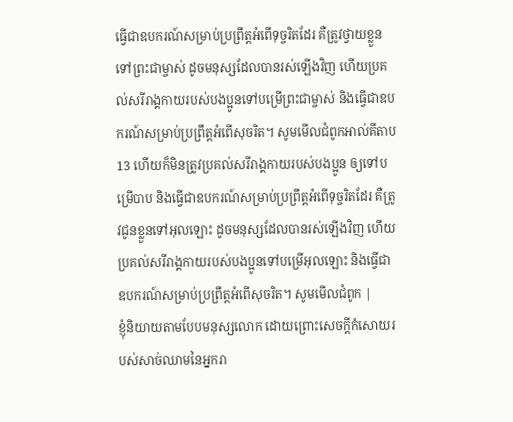ធ្វើជាឧបករណ៍សម្រាប់ប្រព្រឹត្តអំពើទុច្ចរិតដែរ គឺត្រូវថ្វាយខ្លួនទៅព្រះជាម្ចាស់ ដូចមនុស្សដែលបានរស់ឡើងវិញ ហើយប្រគល់សរីរាង្គកាយរបស់បងប្អូនទៅបម្រើព្រះជាម្ចាស់ និងធ្វើជាឧបករណ៍សម្រាប់ប្រព្រឹត្តអំពើសុចរិត។ សូមមើលជំពូកអាល់គីតាប13 ហើយក៏មិនត្រូវប្រគល់សរីរាង្គកាយរបស់បងប្អូន ឲ្យទៅបម្រើបាប និងធ្វើជាឧបករណ៍សម្រាប់ប្រព្រឹត្ដអំពើទុច្ចរិតដែរ គឺត្រូវជូនខ្លួនទៅអុលឡោះ ដូចមនុស្សដែលបានរស់ឡើងវិញ ហើយប្រគល់សរីរាង្គកាយរបស់បងប្អូនទៅបម្រើអុលឡោះ និងធ្វើជាឧបករណ៍សម្រាប់ប្រព្រឹត្ដអំពើសុចរិត។ សូមមើលជំពូក |
ខ្ញុំនិយាយតាមបែបមនុស្សលោក ដោយព្រោះសេចក្ដីកំសោយរបស់សាច់ឈាមនៃអ្នករា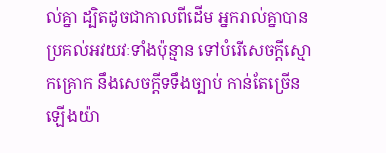ល់គ្នា ដ្បិតដូចជាកាលពីដើម អ្នករាល់គ្នាបានប្រគល់អវយវៈទាំងប៉ុន្មាន ទៅបំរើសេចក្ដីស្មោកគ្រោក នឹងសេចក្ដីទទឹងច្បាប់ កាន់តែច្រើនឡើងយ៉ា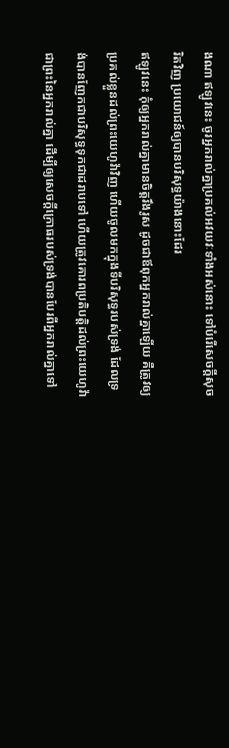ងណា ឥឡូវនេះ ចូរអ្នករាល់គ្នាប្រគល់អវយវៈទាំងអស់នោះ ទៅបំរើសេចក្ដីសុចរិតវិញ ប្រយោជន៍ឲ្យបានបរិសុទ្ធយ៉ាងនោះដែរ
ឥឡូវនេះ កុំឲ្យអ្នករាល់គ្នាមានចិត្តរឹងរូស ដូចជាឪពុកអ្នករាល់គ្នាឡើយ គឺត្រូវឲ្យប្រគល់ខ្លួនដល់ព្រះយេហូវ៉ាវិញ ហើយចូលមកក្នុងទីបរិសុទ្ធរបស់ទ្រង់ ដែលទ្រង់បានញែកជាបរិសុទ្ធទុកជាដរាបទៅ ហើយត្រូវគោរពប្រតិបត្តិដល់ព្រះយេហូវ៉ា ជាព្រះនៃអ្នករាល់គ្នា ដើម្បីឲ្យសេចក្ដីក្រោធរបស់ទ្រង់បានបែរពីអ្នករាល់គ្នាទៅ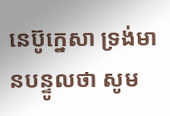នេប៊ូក្នេសា ទ្រង់មានបន្ទូលថា សូម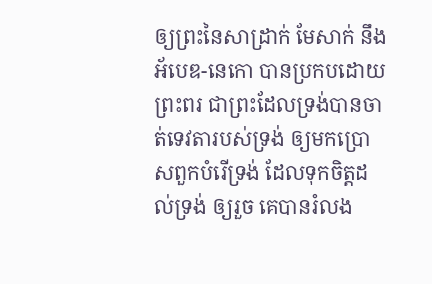ឲ្យព្រះនៃសាដ្រាក់ មែសាក់ នឹងអ័បេឌ-នេកោ បានប្រកបដោយព្រះពរ ជាព្រះដែលទ្រង់បានចាត់ទេវតារបស់ទ្រង់ ឲ្យមកប្រោសពួកបំរើទ្រង់ ដែលទុកចិត្តដល់ទ្រង់ ឲ្យរួច គេបានរំលង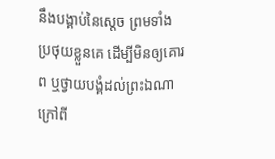នឹងបង្គាប់នៃស្តេច ព្រមទាំងប្រថុយខ្លួនគេ ដើម្បីមិនឲ្យគោរព ឬថ្វាយបង្គំដល់ព្រះឯណា ក្រៅពី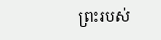ព្រះរបស់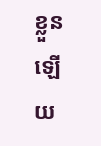ខ្លួនឡើយ